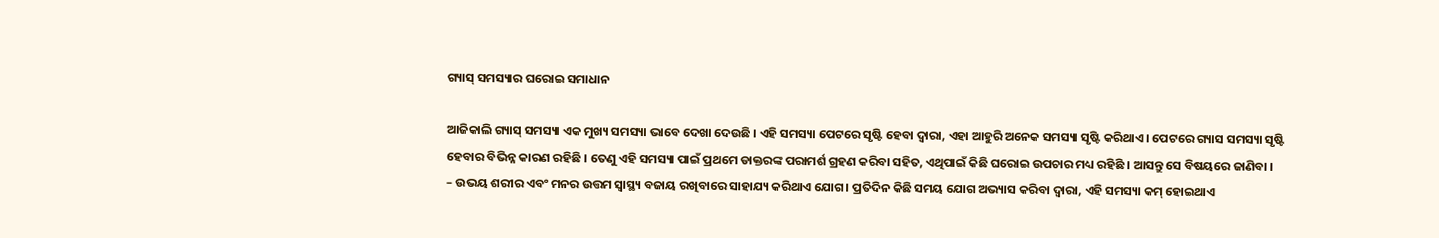ଗ୍ୟାସ୍ ସମସ୍ୟାର ଘରୋଇ ସମାଧାନ

ଆଜିକାଲି ଗ୍ୟାସ୍ ସମସ୍ୟା ଏକ ମୁଖ୍ୟ ସମସ୍ୟା ଭାବେ ଦେଖା ଦେଉଛି । ଏହି ସମସ୍ୟା ପେଟରେ ସୃଷ୍ଟି ହେବା ଦ୍ବାରା, ଏହା ଆହୁରି ଅନେକ ସମସ୍ୟା ସୃଷ୍ଟି କରିଥାଏ । ପେଟରେ ଗ୍ୟାସ ସମସ୍ୟା ସୃଷ୍ଟି ହେବାର ବିଭିନ୍ନ କାରଣ ରହିଛି । ତେଣୁ ଏହି ସମସ୍ୟା ପାଇଁ ପ୍ରଥମେ ଡାକ୍ତରଙ୍କ ପରାମର୍ଶ ଗ୍ରହଣ କରିବା ସହିତ, ଏଥିପାଇଁ କିଛି ଘରୋଇ ଉପଚାର ମଧ୍ୟ ରହିଛି । ଆସନ୍ତୁ ସେ ବିଷୟରେ ଜାଣିବା ।
– ଉଭୟ ଶରୀର ଏବଂ ମନର ଉତ୍ତମ ସ୍ୱାସ୍ଥ୍ୟ ବଜାୟ ରଖିବାରେ ସାହାଯ୍ୟ କରିଥାଏ ଯୋଗ। ପ୍ରତିଦିନ କିଛି ସମୟ ଯୋଗ ଅଭ୍ୟାସ କରିବା ଦ୍ବାରା, ଏହି ସମସ୍ୟା କମ୍ ହୋଇଥାଏ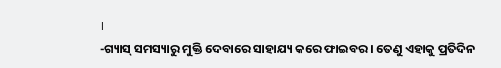।
-ଗ୍ୟାସ୍ ସମସ୍ୟାରୁ ମୁକ୍ତି ଦେବାରେ ସାହାଯ୍ୟ କରେ ଫାଇବର । ତେଣୁ ଏହାକୁ ପ୍ରତିଦିନ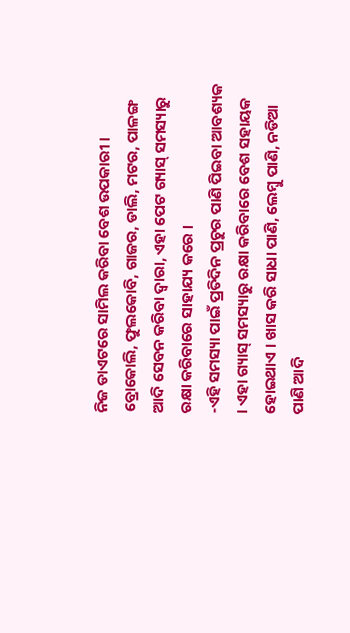ନିଜ ଡାଏଟରେ ସାମିଲ କରିବା ବେଶ ଉପକାରୀ । ବ୍ରୋକୋଲି, ଫୁଲକୋବି, ଗାଜର, ଡାଲି, ମଟର, ପାଳଙ୍ଗ ଆଦି ସେବନ କରିବା ଦ୍ବାରା, ଏହା ପେଟ ଗ୍ୟାସ୍ ସମସ୍ୟାରୁ ରକ୍ଷା କରିବାରେ ସାହାଯ୍ୟ କରେ ।
-ଏହି ସମସ୍ୟା ପାଇଁ ପ୍ରତିଦିନ ପ୍ରଚୁର ପାଣି ପିଇବା ଆବଶ୍ୟକ । ଏହା ଗ୍ୟାସ୍ ସମସ୍ୟାରୁ ରକ୍ଷା କରିବାରେ ବେଶ ସହାୟକ ହୋଇଥାଏ । ଖାସ କରି ସାଧା ପାଣି, ଲେମ୍ବୁ ପାଣି, ନଡିଆ ପାଣି ଆଦି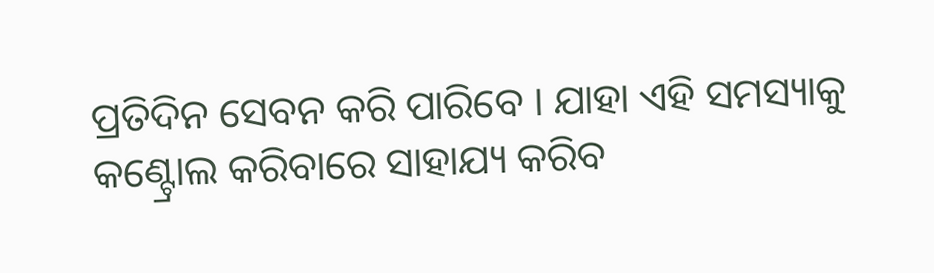ପ୍ରତିଦିନ ସେବନ କରି ପାରିବେ । ଯାହା ଏହି ସମସ୍ୟାକୁ କଣ୍ଟ୍ରୋଲ କରିବାରେ ସାହାଯ୍ୟ କରିବ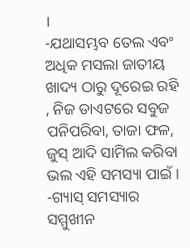।
-ଯଥାସମ୍ଭବ ତେଲ ଏବଂ ଅଧିକ ମସଲା ଜାତୀୟ ଖାଦ୍ୟ ଠାରୁ ଦୂରେଇ ରହି , ନିଜ ଡାଏଟରେ ସବୁଜ ପନିପରିବା, ତାଜା ଫଳ, ଜୁସ୍ ଆଦି ସାମିଲ କରିବା ଭଲ ଏହି ସମସ୍ୟା ପାଇଁ ।
-ଗ୍ୟାସ୍ ସମସ୍ୟାର ସମ୍ମୁଖୀନ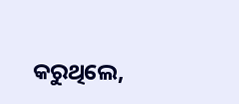କରୁଥିଲେ,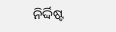ନିର୍ଦ୍ଦିଷ୍ଟ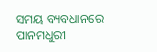ସମୟ ବ୍ୟବଧାନରେ ପାନମଧୁରୀ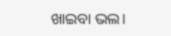ଖାଇବା ଭଲ।